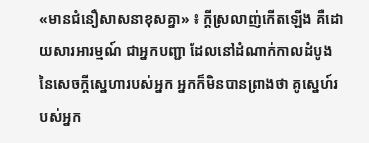«មានជំនឿសាសនាខុសគ្នា» ៖ ក្តីស្រលាញ់កើតឡើង គឺដោយសារអារម្មណ៍ ជាអ្នកបញ្ជា ដែលនៅដំណាក់កាលដំបូង នៃសេចក្តីស្នេហារបស់អ្នក អ្នកក៏មិនបានព្រាងថា គូស្នេហ៍របស់អ្នក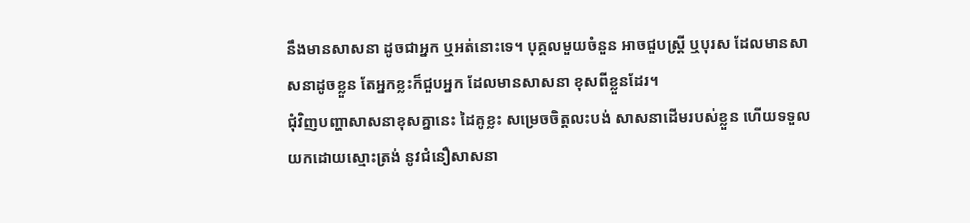នឹងមានសាសនា ដូចជាអ្នក ឬអត់នោះទេ។ បុគ្គលមួយចំនួន អាចជួបស្រ្តី ឬបុរស ដែលមានសាសនាដូចខ្លួន តែអ្នកខ្លះក៏ជួបអ្នក ដែលមានសាសនា ខុសពីខ្លួនដែរ។
ជុំវិញបញ្ហាសាសនាខុសគ្នានេះ ដៃគូខ្លះ សម្រេចចិត្តលះបង់ សាសនាដើមរបស់ខ្លួន ហើយទទួលយកដោយស្មោះត្រង់ នូវជំនឿសាសនា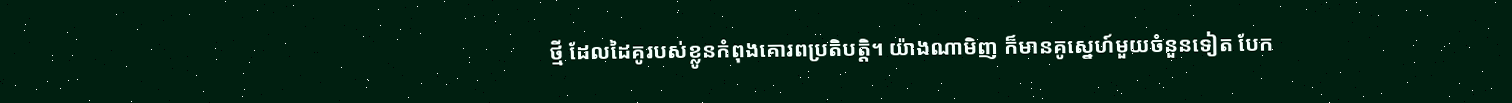ថ្មី ដែលដៃគូរបស់ខ្លូនកំពុងគោរពប្រតិបត្តិ។ យ៉ាងណាមិញ ក៏មានគូស្នេហ៍មួយចំនួនទៀត បែក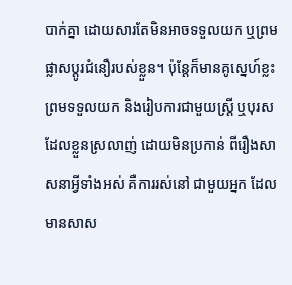បាក់គ្នា ដោយសារតែមិនអាចទទួលយក ឬព្រមផ្លាសប្តូរជំនឿរបស់ខ្លួន។ ប៉ុន្តែក៏មានគូស្នេហ៍ខ្លះ ព្រមទទួលយក និងរៀបការជាមួយស្រ្តី ឬបុរសដែលខ្លួនស្រលាញ់ ដោយមិនប្រកាន់ ពីរឿងសាសនាអ្វីទាំងអស់ គឺការរស់នៅ ជាមួយអ្នក ដែលមានសាស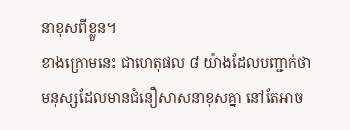នាខុសពីខ្លួន។
ខាងក្រោមនេះ ជាហេតុផល ៨ យ៉ាងដែលបញ្ជាក់ថា មនុស្សដែលមានជំនឿសាសនាខុសគ្នា នៅតែអាច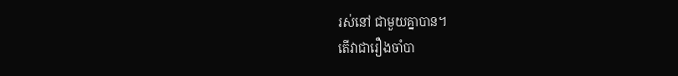រស់នៅ ជាមួយគ្នាបាន។
តើវាជារឿងចាំបា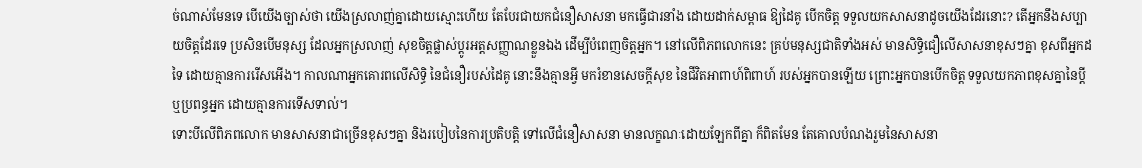ច់ណាស់មែនទេ បើយើងច្បាស់ថា យើងស្រលាញ់គ្នាដោយស្មោះហើយ តែបែរជាយកជំនឿសាសនា មកធ្វើជារនាំង ដោយដាក់សម្ពាធ ឱ្យដៃគូ បើកចិត្ត ទទួលយកសាសនាដូចយើងដែរនោះ? តើអ្នកនឹងសប្បាយចិត្តដែរទេ ប្រសិនបើមនុស្ស ដែលអ្នកស្រលាញ់ សុខចិត្តផ្លាស់ប្តូរអត្តសញ្ញាណខ្លួនឯង ដើម្បីបំពេញចិត្តអ្នក។ នៅលើពិភពលោកនេះ គ្រប់មនុស្សជាតិទាំងអស់ មានសិទ្ធិជឿលើសាសនាខុសៗគ្នា ខុសពីអ្នកដទៃ ដោយគ្មានការរើសអើង។ កាលណាអ្នកគោរពលើសិទ្ធិ នៃជំនឿរបស់ដៃគូ នោះនឹងគ្មានអ្វី មករំខានសេចក្តីសុខ នៃជីវិតអាពាហ៍ពិពាហ៍ របស់អ្នកបានឡើយ ព្រោះអ្នកបានបើកចិត្ត ទទួលយកភាពខុសគ្នានៃប្តី ឬប្រពន្ធអ្នក ដោយគ្មានការទើសទាល់។
ទោះបីលើពិភពលោក មានសាសនាជាច្រើនខុសៗគ្នា និងរបៀបនៃការប្រតិបត្តិ ទៅលើជំនឿសាសនា មានលក្ខណៈដោយឡែកពីគ្នា ក៏ពិតមែន តែគោលបំណងរួមនៃសាសនា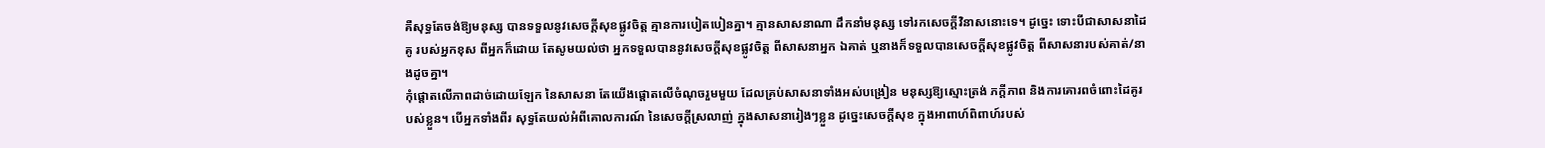គឺសុទ្ធតែចង់ឱ្យមនុស្ស បានទទួលនូវសេចក្តីសុខផ្លូវចិត្ត គ្មានការបៀតបៀនគ្នា។ គ្មានសាសនាណា ដឹកនាំមនុស្ស ទៅរកសេចក្តីវិនាសនោះទេ។ ដូច្នេះ ទោះបីជាសាសនាដៃគូ របស់អ្នកខុស ពីអ្នកក៏ដោយ តែសូមយល់ថា អ្នកទទួលបាននូវសេចក្តីសុខផ្លូវចិត្ត ពីសាសនាអ្នក ឯគាត់ ឬនាងក៏ទទួលបានសេចក្តីសុខផ្លូវចិត្ត ពីសាសនារបស់គាត់/នាងដូចគ្នា។
កុំផ្តោតលើភាពដាច់ដោយឡែក នៃសាសនា តែយើងផ្តោតលើចំណុចរួមមួយ ដែលគ្រប់សាសនាទាំងអស់បង្រៀន មនុស្សឱ្យស្មោះត្រង់ ភក្តីភាព និងការគោរពចំពោះដៃគូរបស់ខ្លួន។ បើអ្នកទាំងពីរ សុទ្ធតែយល់អំពីគោលការណ៍ នៃសេចក្តីស្រលាញ់ ក្នុងសាសនារៀងៗខ្លួន ដូច្នេះសេចក្តីសុខ ក្នុងអាពាហ៍ពិពាហ៍របស់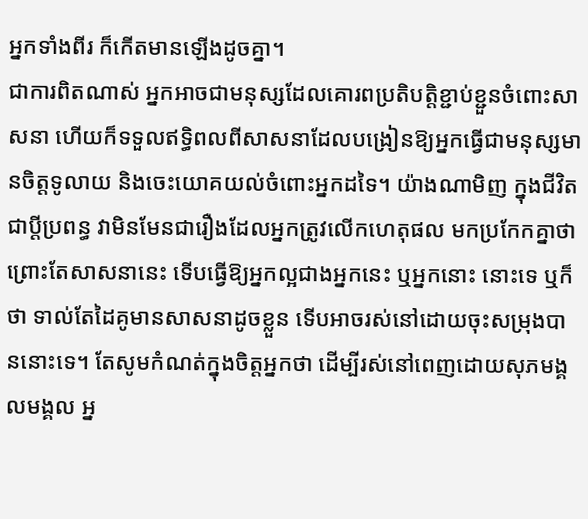អ្នកទាំងពីរ ក៏កើតមានឡើងដូចគ្នា។
ជាការពិតណាស់ អ្នកអាចជាមនុស្សដែលគោរពប្រតិបត្តិខ្ជាប់ខ្ជួនចំពោះសាសនា ហើយក៏ទទួលឥទ្ធិពលពីសាសនាដែលបង្រៀនឱ្យអ្នកធ្វើជាមនុស្សមានចិត្តទូលាយ និងចេះយោគយល់ចំពោះអ្នកដទៃ។ យ៉ាងណាមិញ ក្នុងជីវិតជាប្តីប្រពន្ធ វាមិនមែនជារឿងដែលអ្នកត្រូវលើកហេតុផល មកប្រកែកគ្នាថា ព្រោះតែសាសនានេះ ទើបធ្វើឱ្យអ្នកល្អជាងអ្នកនេះ ឬអ្នកនោះ នោះទេ ឬក៏ថា ទាល់តែដៃគូមានសាសនាដូចខ្លួន ទើបអាចរស់នៅដោយចុះសម្រុងបាននោះទេ។ តែសូមកំណត់ក្នុងចិត្តអ្នកថា ដើម្បីរស់នៅពេញដោយសុភមង្គលមង្គល អ្ន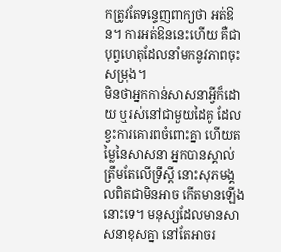កត្រូវតែទន្ទេញពាក្យថា អត់ឱន។ ការអត់ឱននេះហើយ គឺជាបុព្វហេតុដែលនាំមកនូវភាពចុះសម្រុង។
មិនថាអ្នកកាន់សាសនាអ្វីក៏ដោយ ឬរស់នៅជាមួយដៃគូ ដែលខ្វះការគោរពចំពោះគ្នា ហើយតម្លៃនៃសាសនា អ្នកបានស្គាល់ ត្រឹមតែលើទ្រឹស្តី នោះសុភមង្គលពិតជាមិនអាច កើតមានឡើងនោះទេ។ មនុស្សដែលមានសាសនាខុសគ្នា នៅតែអាចរ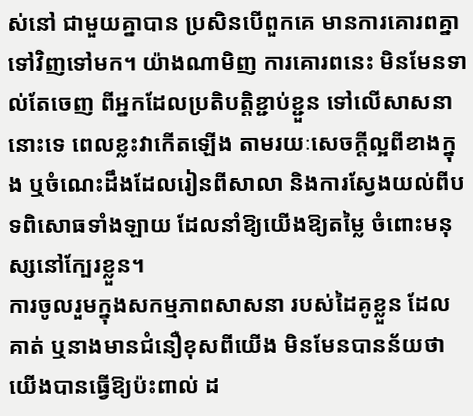ស់នៅ ជាមួយគ្នាបាន ប្រសិនបើពួកគេ មានការគោរពគ្នា ទៅវិញទៅមក។ យ៉ាងណាមិញ ការគោរពនេះ មិនមែនទាល់តែចេញ ពីអ្នកដែលប្រតិបត្តិខ្ជាប់ខ្ជួន ទៅលើសាសនានោះទេ ពេលខ្លះវាកើតឡើង តាមរយៈសេចក្តីល្អពីខាងក្នុង ឬចំណេះដឹងដែលរៀនពីសាលា និងការស្វែងយល់ពីបទពិសោធទាំងឡាយ ដែលនាំឱ្យយើងឱ្យតម្លៃ ចំពោះមនុស្សនៅក្បែរខ្លួន។
ការចូលរួមក្នុងសកម្មភាពសាសនា របស់ដៃគូខ្លួន ដែលគាត់ ឬនាងមានជំនឿខុសពីយើង មិនមែនបានន័យថា យើងបានធ្វើឱ្យប៉ះពាល់ ដ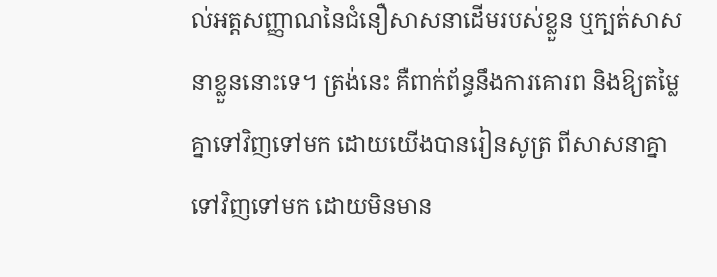ល់អត្តសញ្ញាណនៃជំនឿសាសនាដើមរបស់ខ្លួន ឬក្បត់សាសនាខ្លួននោះទេ។ ត្រង់នេះ គឺពាក់ព័ន្ធនឹងការគោរព និងឱ្យតម្លៃគ្នាទៅវិញទៅមក ដោយយើងបានរៀនសូត្រ ពីសាសនាគ្នាទៅវិញទៅមក ដោយមិនមាន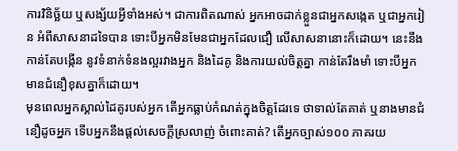ការវិនិច្ឆ័យ ឬសង្ស័យអ្វីទាំងអស់។ ជាការពិតណាស់ អ្នកអាចដាក់ខ្លួនជាអ្នកសង្កេត ឬជាអ្នករៀន អំពីសាសនាដទៃបាន ទោះបីអ្នកមិនមែនជាអ្នកដែលជឿ លើសាសនានោះក៏ដោយ។ នេះនឹងកាន់តែបង្កើន នូវទំនាក់ទំនងល្អរវាងអ្នក និងដៃគូ និងការយល់ចិត្តគ្នា កាន់តែរឹងមាំ ទោះបីអ្នកមានជំនឿខុសគ្នាក៏ដោយ។
មុនពេលអ្នកស្គាល់ដៃគូរបស់អ្នក តើអ្នកធ្លាប់កំណត់ក្នុងចិត្តដែរទេ ថាទាល់តែគាត់ ឬនាងមានជំនឿដូចអ្នក ទើបអ្នកនឹងផ្តល់សេចក្តីស្រលាញ់ ចំពោះគាត់? តើអ្នកច្បាស់១០០ ភាគរយ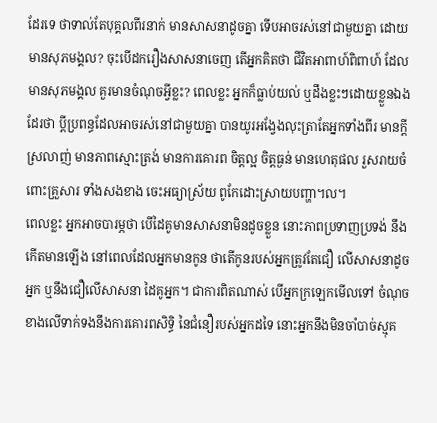ដែរទេ ថាទាល់តែបុគ្គលពីរនាក់ មានសាសនាដូចគ្នា ទើបអាចរស់នៅជាមួយគ្នា ដោយមានសុភមង្គល? ចុះបើដករឿងសាសនាចេញ តើអ្នកគិតថា ជីវិតអាពាហ៍ពិពាហ៍ ដែលមានសុភមង្គល គួរមានចំណុចអ្វីខ្លះ? ពេលខ្លះ អ្នកក៏ធ្លាប់យល់ ឬដឹងខ្លះៗដោយខ្លួនឯងដែរថា ប្តីប្រពន្ធដែលអាចរស់នៅជាមួយគ្នា បានយូរអង្វែងលុះត្រាតែអ្នកទាំងពីរ មានក្តីស្រលាញ់ មានភាពស្មោះត្រង់ មានការគោរព ចិត្តល្អ ចិត្តធ្ងន់ មានហេតុផល រួសរាយចំពោះគ្រួសារ ទាំងសងខាង ចេះអធ្យាស្រ័យ ពូកែដោះស្រាយបញ្ហា។ល។
ពេលខ្លះ អ្នកអាចបារម្ភថា បើដៃគូមានសាសនាមិនដូចខ្លួន នោះភាពប្រទាញប្រទង់ នឹងកើតមានឡើង នៅពេលដែលអ្នកមានកូន ថាតើកូនរបស់អ្នកត្រូវតែជឿ លើសាសនាដូចអ្នក ឬនឹងជឿលើសាសនា ដៃគូអ្នក។ ជាការពិតណាស់ បើអ្នកក្រឡេកមើលទៅ ចំណុចខាងលើទាក់ទងនឹងការគោរពសិទ្ធិ នៃជំនឿរបស់អ្នកដទៃ នោះអ្នកនឹងមិនចាំបាច់ស្មុគ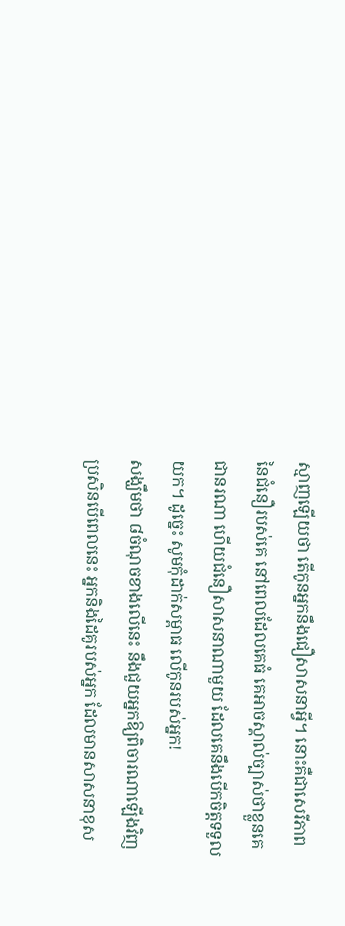ស្មាញឡើយថា តើកូនអ្នកនឹងជឿសាសនាអ្វី។ នោះគឺជាសេរីភាព នៃជំនឿរបស់គេ នៅពេលដែលគេធំ គេអាចស្គាល់ច្បាស់ថាខ្លួនគេជានរណា ហើយជំនឿសាសនាណាមួយ ដែលគេនឹងបើកចិត្តទទួលយក។ ដូច្នេះ សូមកុំដាក់សម្ពាធ លើកូនរបស់អ្នក!
សង្ឃឹមថា ៨ចំណុចខាងលើនេះ នឹងជួយអ្នកឱ្យពិចារណាឡើងវិញ ប្រសិនបើពេលនេះ អ្នកនិងដៃគូរបស់អ្នក ដែលមានសាសនាខុស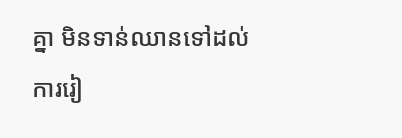គ្នា មិនទាន់ឈានទៅដល់ការរៀ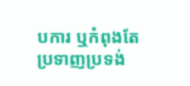បការ ឬកំពុងតែប្រទាញប្រទង់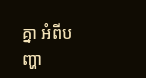គ្នា អំពីបញ្ហា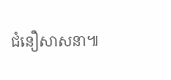ជំនឿសាសនា៕